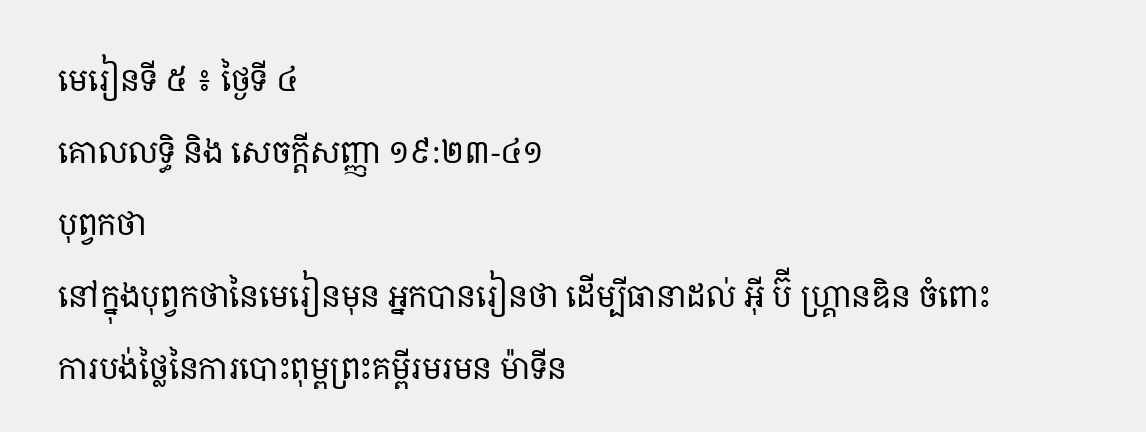មេរៀនទី ៥ ៖ ថ្ងៃទី ៤
គោលលទ្ធិ និង សេចក្ដីសញ្ញា ១៩:២៣-៤១
បុព្វកថា
នៅក្នុងបុព្វកថានៃមេរៀនមុន អ្នកបានរៀនថា ដើម្បីធានាដល់ អ៊ី ប៊ី ហ្គ្រានឌិន ចំពោះការបង់ថ្លៃនៃការបោះពុម្ពព្រះគម្ពីរមរមន ម៉ាទីន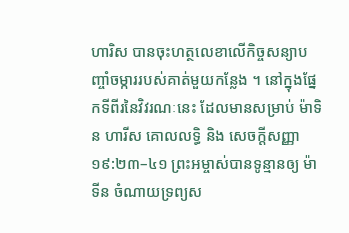ហារិស បានចុះហត្ថលេខាលើកិច្ចសន្យាបញ្ចាំចម្ការរបស់គាត់មួយកន្លែង ។ នៅក្នុងផ្នែកទីពីរនៃវិវរណៈនេះ ដែលមានសម្រាប់ ម៉ាទិន ហារីស គោលលទ្ធិ និង សេចក្តីសញ្ញា ១៩:២៣–៤១ ព្រះអម្ចាស់បានទូន្មានឲ្យ ម៉ាទីន ចំណាយទ្រព្យស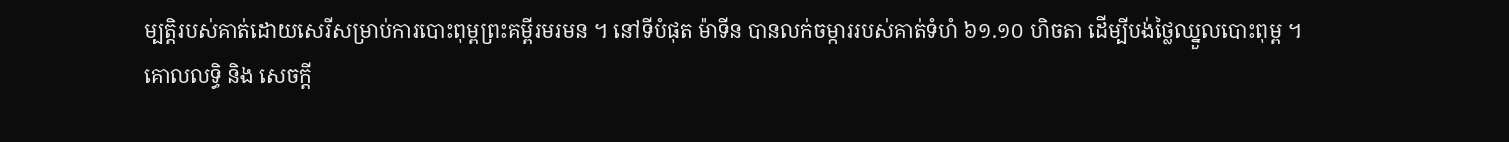ម្បត្តិរបស់គាត់ដោយសេរីសម្រាប់ការបោះពុម្ពព្រះគម្ពីរមរមន ។ នៅទីបំផុត ម៉ាទីន បានលក់ចម្ការរបស់គាត់ទំហំ ៦១.១០ ហិចតា ដើម្បីបង់ថ្លៃឈ្នួលបោះពុម្ព ។
គោលលទ្ធិ និង សេចក្ដី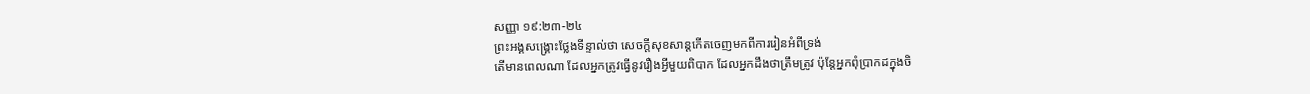សញ្ញា ១៩:២៣-២៤
ព្រះអង្គសង្គ្រោះថ្លែងទីន្ទាល់ថា សេចក្តីសុខសាន្តកើតចេញមកពីការរៀនអំពីទ្រង់
តើមានពេលណា ដែលអ្នកត្រូវធ្វើនូវរឿងអ្វីមួយពិបាក ដែលអ្នកដឹងថាត្រឹមត្រូវ ប៉ុន្តែអ្នកពុំប្រាកដក្នុងចិ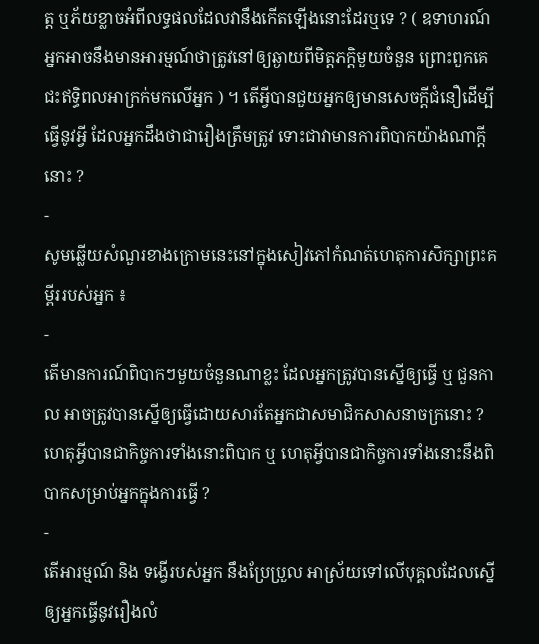ត្ត ឬភ័យខ្លាចអំពីលទ្ធផលដែលវានឹងកើតឡើងនោះដែរឬទេ ? ( ឧទាហរណ៍ អ្នកអាចនឹងមានអារម្មណ៍ថាត្រូវនៅឲ្យឆ្ងាយពីមិត្តភក្ដិមួយចំនួន ព្រោះពួកគេជះឥទ្ធិពលអាក្រក់មកលើអ្នក ) ។ តើអ្វីបានជួយអ្នកឲ្យមានសេចក្ដីជំនឿដើម្បីធ្វើនូវអ្វី ដែលអ្នកដឹងថាជារឿងត្រឹមត្រូវ ទោះជាវាមានការពិបាកយ៉ាងណាក្ដីនោះ ?
-
សូមឆ្លើយសំណួរខាងក្រោមនេះនៅក្នុងសៀវភៅកំណត់ហេតុការសិក្សាព្រះគម្ពីររបស់អ្នក ៖
-
តើមានការណ៍ពិបាកៗមួយចំនួនណាខ្លះ ដែលអ្នកត្រូវបានស្នើឲ្យធ្វើ ឬ ជួនកាល អាចត្រូវបានស្នើឲ្យធ្វើដោយសារតែអ្នកជាសមាជិកសាសនាចក្រនោះ ? ហេតុអ្វីបានជាកិច្ចការទាំងនោះពិបាក ឬ ហេតុអ្វីបានជាកិច្ចការទាំងនោះនឹងពិបាកសម្រាប់អ្នកក្នុងការធ្វើ ?
-
តើអារម្មណ៍ និង ទង្វើរបស់អ្នក នឹងប្រែប្រួល អាស្រ័យទៅលើបុគ្គលដែលស្នើឲ្យអ្នកធ្វើនូវរឿងលំ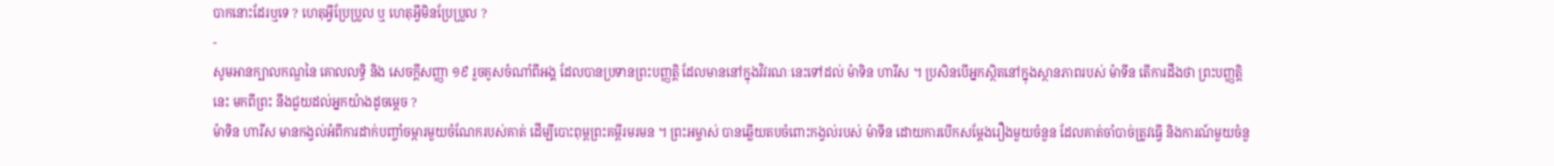បាកនោះដែរឬទេ ? ហេតុអ្វីប្រែប្រួល ឬ ហេតុអ្វីមិនប្រែប្រួល ?
-
សូមអានក្បាលកណ្ឌនៃ គោលលទ្ធិ និង សេចក្តីសញ្ញា ១៩ រួចគូសចំណាំពីអង្គ ដែលបានប្រទានព្រះបញ្ញត្តិ ដែលមាននៅក្នុងវិវរណៈនេះទៅដល់ ម៉ាទិន ហារីស ។ ប្រសិនបើអ្នកស្ថិតនៅក្នុងស្ថានភាពរបស់ ម៉ាទីន តើការដឹងថា ព្រះបញ្ញត្តិនេះ មកពីព្រះ នឹងជួយដល់អ្នកយ៉ាងដូចម្ដេច ?
ម៉ាទិន ហារីស មានកង្វល់អំពីការដាក់បញ្ចាំចម្ការមួយចំណែករបស់គាត់ ដើម្បីបោះពុម្ពព្រះគម្ពីរមរមន ។ ព្រះអម្ចាស់ បានឆ្លើយតបចំពោះកង្វល់របស់ ម៉ាទីន ដោយការបើកសម្ដែងរឿងមួយចំនួន ដែលគាត់ចាំបាច់ត្រូវធ្វើ និងការណ៍មួយចំនួ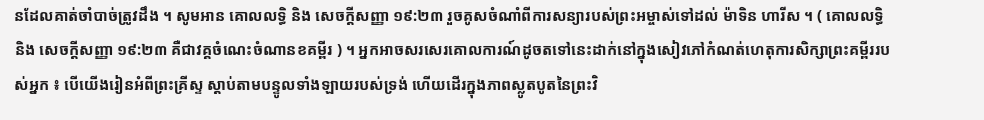នដែលគាត់ចាំបាច់ត្រូវដឹង ។ សូមអាន គោលលទ្ធិ និង សេចក្តីសញ្ញា ១៩:២៣ រួចគូសចំណាំពីការសន្យារបស់ព្រះអម្ចាស់ទៅដល់ ម៉ាទិន ហារីស ។ ( គោលលទ្ធិ និង សេចក្ដីសញ្ញា ១៩:២៣ គឺជាវគ្គចំណេះចំណានខគម្ពីរ ) ។ អ្នកអាចសរសេរគោលការណ៍ដូចតទៅនេះដាក់នៅក្នុងសៀវភៅកំណត់ហេតុការសិក្សាព្រះគម្ពីររបស់អ្នក ៖ បើយើងរៀនអំពីព្រះគ្រីស្ទ ស្ដាប់តាមបន្ទូលទាំងឡាយរបស់ទ្រង់ ហើយដើរក្នុងភាពស្លូតបូតនៃព្រះវិ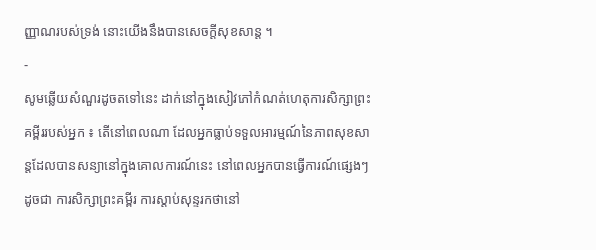ញ្ញាណរបស់ទ្រង់ នោះយើងនឹងបានសេចក្ដីសុខសាន្ដ ។
-
សូមឆ្លើយសំណួរដូចតទៅនេះ ដាក់នៅក្នុងសៀវភៅកំណត់ហេតុការសិក្សាព្រះគម្ពីររបស់អ្នក ៖ តើនៅពេលណា ដែលអ្នកធ្លាប់ទទួលអារម្មណ៍នៃភាពសុខសាន្តដែលបានសន្យានៅក្នុងគោលការណ៍នេះ នៅពេលអ្នកបានធ្វើការណ៍ផ្សេងៗដូចជា ការសិក្សាព្រះគម្ពីរ ការស្ដាប់សុន្ទរកថានៅ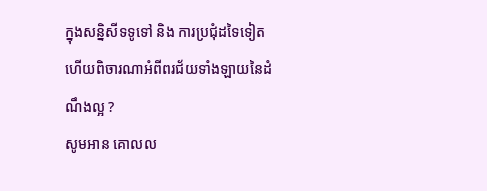ក្នុងសន្និសីទទូទៅ និង ការប្រជុំដទៃទៀត ហើយពិចារណាអំពីពរជ័យទាំងឡាយនៃដំណឹងល្អ ?
សូមអាន គោលល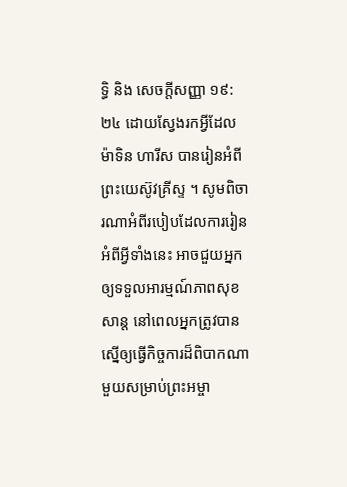ទ្ធិ និង សេចក្តីសញ្ញា ១៩:២៤ ដោយស្វែងរកអ្វីដែល ម៉ាទិន ហារីស បានរៀនអំពីព្រះយេស៊ូវគ្រីស្ទ ។ សូមពិចារណាអំពីរបៀបដែលការរៀនអំពីអ្វីទាំងនេះ អាចជួយអ្នកឲ្យទទួលអារម្មណ៍ភាពសុខសាន្ត នៅពេលអ្នកត្រូវបានស្នើឲ្យធ្វើកិច្ចការដ៏ពិបាកណាមួយសម្រាប់ព្រះអម្ចា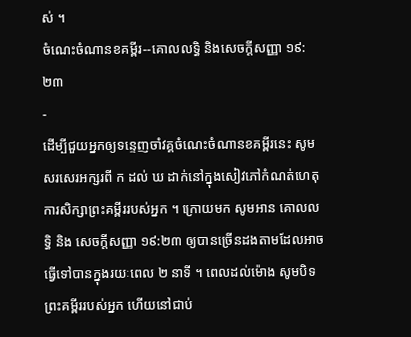ស់ ។
ចំណេះចំណានខគម្ពីរ--គោលលទ្ធិ និងសេចក្ដីសញ្ញា ១៩:២៣
-
ដើម្បីជួយអ្នកឲ្យទន្ទេញចាំវគ្គចំណេះចំណានខគម្ពីរនេះ សូមសរសេរអក្សរពី ក ដល់ ឃ ដាក់នៅក្នុងសៀវភៅកំណត់ហេតុការសិក្សាព្រះគម្ពីររបស់អ្នក ។ ក្រោយមក សូមអាន គោលលទ្ធិ និង សេចក្តីសញ្ញា ១៩:២៣ ឲ្យបានច្រើនដងតាមដែលអាចធ្វើទៅបានក្នុងរយៈពេល ២ នាទី ។ ពេលដល់ម៉ោង សូមបិទព្រះគម្ពីររបស់អ្នក ហើយនៅជាប់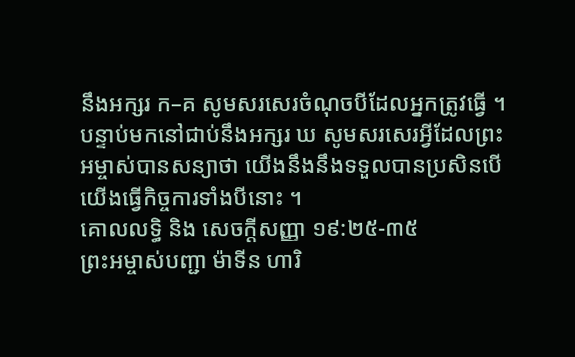នឹងអក្សរ ក–គ សូមសរសេរចំណុចបីដែលអ្នកត្រូវធ្វើ ។ បន្ទាប់មកនៅជាប់នឹងអក្សរ ឃ សូមសរសេរអ្វីដែលព្រះអម្ចាស់បានសន្យាថា យើងនឹងនឹងទទួលបានប្រសិនបើយើងធ្វើកិច្ចការទាំងបីនោះ ។
គោលលទ្ធិ និង សេចក្ដីសញ្ញា ១៩:២៥-៣៥
ព្រះអម្ចាស់បញ្ជា ម៉ាទីន ហារិ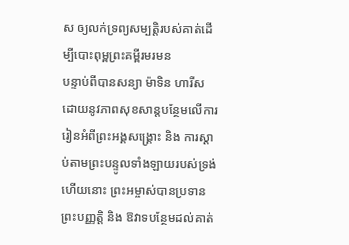ស ឲ្យលក់ទ្រព្យសម្បត្តិរបស់គាត់ដើម្បីបោះពុម្ពព្រះគម្ពីរមរមន
បន្ទាប់ពីបានសន្យា ម៉ាទិន ហារីស ដោយនូវភាពសុខសាន្តបន្ថែមលើការរៀនអំពីព្រះអង្គសង្គ្រោះ និង ការស្ដាប់តាមព្រះបន្ទូលទាំងឡាយរបស់ទ្រង់ហើយនោះ ព្រះអម្ចាស់បានប្រទានព្រះបញ្ញត្តិ និង ឱវាទបន្ថែមដល់គាត់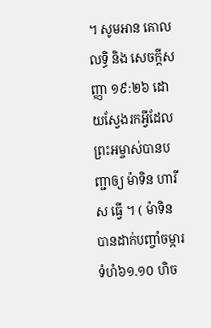។ សូមអាន គោលលទ្ធិ និង សេចក្តីសញ្ញា ១៩:២៦ ដោយស្វែងរកអ្វីដែលព្រះអម្ចាស់បានបញ្ជាឲ្យ ម៉ាទិន ហារីស ធ្វើ ។ ( ម៉ាទិន បានដាក់បញ្ចាំចម្ការ ទំហំ៦១.១០ ហិច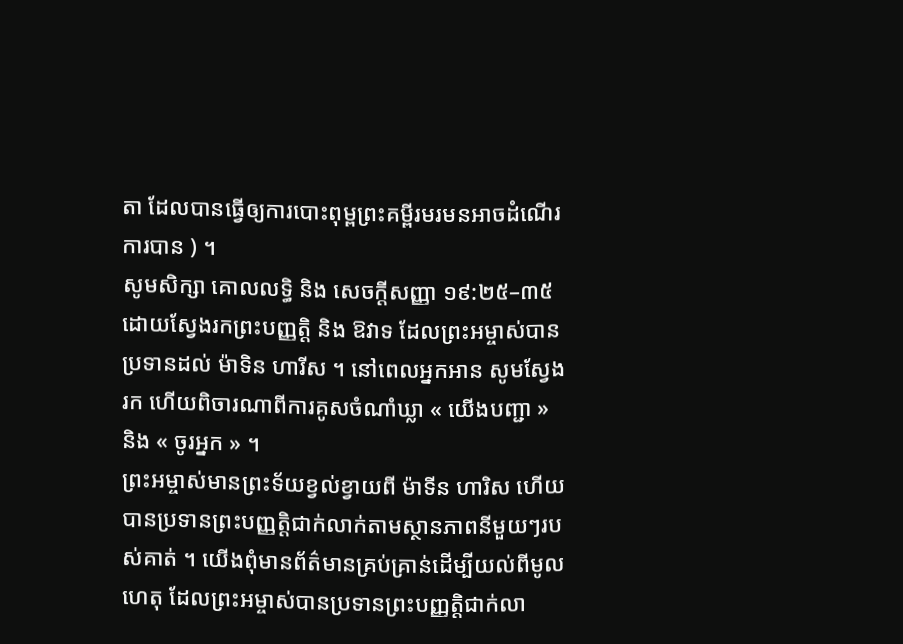តា ដែលបានធ្វើឲ្យការបោះពុម្ពព្រះគម្ពីរមរមនអាចដំណើរការបាន ) ។
សូមសិក្សា គោលលទ្ធិ និង សេចក្តីសញ្ញា ១៩:២៥–៣៥ ដោយស្វែងរកព្រះបញ្ញត្តិ និង ឱវាទ ដែលព្រះអម្ចាស់បានប្រទានដល់ ម៉ាទិន ហារីស ។ នៅពេលអ្នកអាន សូមស្វែងរក ហើយពិចារណាពីការគូសចំណាំឃ្លា « យើងបញ្ជា » និង « ចូរអ្នក » ។
ព្រះអម្ចាស់មានព្រះទ័យខ្វល់ខ្វាយពី ម៉ាទីន ហារិស ហើយបានប្រទានព្រះបញ្ញត្តិជាក់លាក់តាមស្ថានភាពនីមួយៗរបស់គាត់ ។ យើងពុំមានព័ត៌មានគ្រប់គ្រាន់ដើម្បីយល់ពីមូលហេតុ ដែលព្រះអម្ចាស់បានប្រទានព្រះបញ្ញត្តិជាក់លា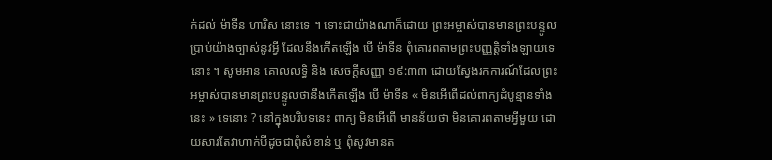ក់ដល់ ម៉ាទីន ហារិស នោះទេ ។ ទោះជាយ៉ាងណាក៏ដោយ ព្រះអម្ចាស់បានមានព្រះបន្ទូលប្រាប់យ៉ាងច្បាស់នូវអ្វី ដែលនឹងកើតឡើង បើ ម៉ាទីន ពុំគោរពតាមព្រះបញ្ញត្តិទាំងឡាយទេនោះ ។ សូមអាន គោលលទ្ធិ និង សេចក្ដីសញ្ញា ១៩:៣៣ ដោយស្វែងរកការណ៍ដែលព្រះអម្ចាស់បានមានព្រះបន្ទូលថានឹងកើតឡើង បើ ម៉ាទីន « មិនអើពើដល់ពាក្យដំបូន្មានទាំងនេះ » ទេនោះ ? នៅក្នុងបរិបទនេះ ពាក្យ មិនអើពើ មានន័យថា មិនគោរពតាមអ្វីមួយ ដោយសារតែវាហាក់បីដូចជាពុំសំខាន់ ឬ ពុំសូវមានត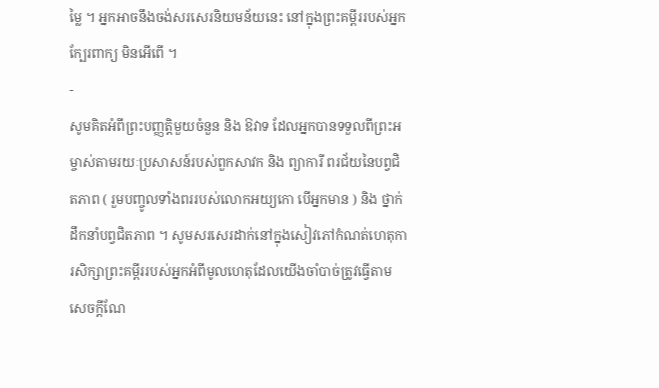ម្លៃ ។ អ្នកអាចនឹងចង់សរសេរនិយមន័យនេះ នៅក្នុងព្រះគម្ពីររបស់អ្នកក្បែរពាក្យ មិនអើពើ ។
-
សូមគិតអំពីព្រះបញ្ញត្តិមួយចំនួន និង ឱវាទ ដែលអ្នកបានទទួលពីព្រះអម្ចាស់តាមរយៈប្រសាសន៍របស់ពួកសាវក និង ព្យាការី ពរជ័យនៃបព្វជិតភាព ( រួមបញ្ចូលទាំងពររបស់លោកអយ្យកោ បើអ្នកមាន ) និង ថ្នាក់ដឹកនាំបព្វជិតភាព ។ សូមសរសេរដាក់នៅក្នុងសៀវភៅកំណត់ហេតុការសិក្សាព្រះគម្ពីររបស់អ្នកអំពីមូលហេតុដែលយើងចាំបាច់ត្រូវធ្វើតាមសេចក្ដីណែ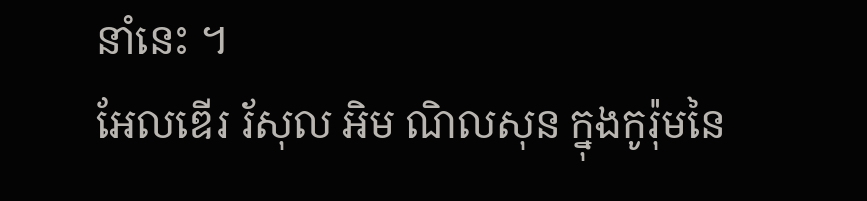នាំនេះ ។
អែលឌើរ រ័សុល អិម ណិលសុន ក្នុងកូរ៉ុមនៃ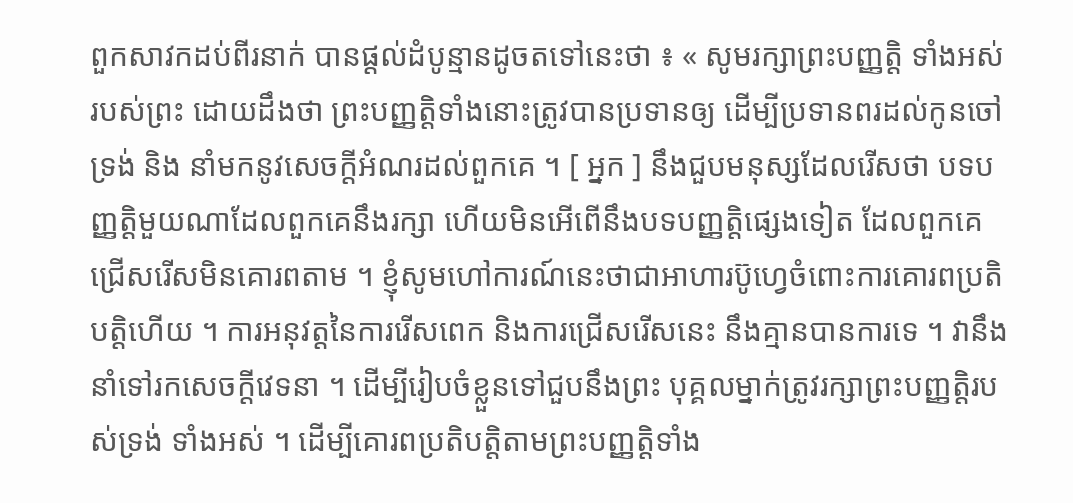ពួកសាវកដប់ពីរនាក់ បានផ្ដល់ដំបូន្មានដូចតទៅនេះថា ៖ « សូមរក្សាព្រះបញ្ញត្តិ ទាំងអស់ របស់ព្រះ ដោយដឹងថា ព្រះបញ្ញត្តិទាំងនោះត្រូវបានប្រទានឲ្យ ដើម្បីប្រទានពរដល់កូនចៅទ្រង់ និង នាំមកនូវសេចក្ដីអំណរដល់ពួកគេ ។ [ អ្នក ] នឹងជួបមនុស្សដែលរើសថា បទបញ្ញត្តិមួយណាដែលពួកគេនឹងរក្សា ហើយមិនអើពើនឹងបទបញ្ញត្តិផ្សេងទៀត ដែលពួកគេជ្រើសរើសមិនគោរពតាម ។ ខ្ញុំសូមហៅការណ៍នេះថាជាអាហារប៊ូហ្វេចំពោះការគោរពប្រតិបត្តិហើយ ។ ការអនុវត្តនៃការរើសពេក និងការជ្រើសរើសនេះ នឹងគ្មានបានការទេ ។ វានឹងនាំទៅរកសេចក្ដីវេទនា ។ ដើម្បីរៀបចំខ្លួនទៅជួបនឹងព្រះ បុគ្គលម្នាក់ត្រូវរក្សាព្រះបញ្ញត្តិរបស់ទ្រង់ ទាំងអស់ ។ ដើម្បីគោរពប្រតិបត្តិតាមព្រះបញ្ញត្តិទាំង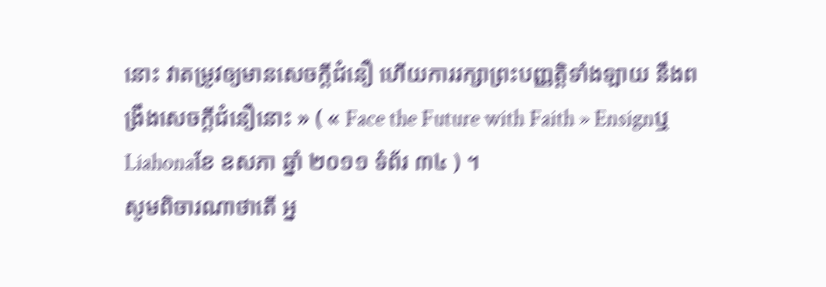នោះ វាតម្រូវឲ្យមានសេចក្ដីជំនឿ ហើយការរក្សាព្រះបញ្ញត្តិទាំងឡាយ នឹងពង្រឹងសេចក្ដីជំនឿនោះ » ( « Face the Future with Faith » Ensignឬ Liahonaខែ ឧសភា ឆ្នាំ ២០១១ ទំព័រ ៣៤ ) ។
សូមពិចារណាថាតើ អ្ន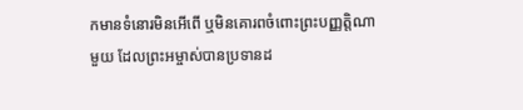កមានទំនោរមិនអើពើ ឬមិនគោរពចំពោះព្រះបញ្ញត្តិណាមួយ ដែលព្រះអម្ចាស់បានប្រទានដ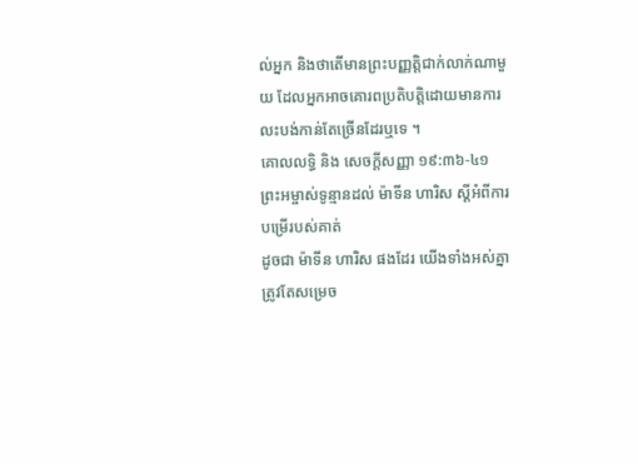ល់អ្នក និងថាតើមានព្រះបញ្ញត្តិជាក់លាក់ណាមួយ ដែលអ្នកអាចគោរពប្រតិបត្តិដោយមានការលះបង់កាន់តែច្រើនដែរឬទេ ។
គោលលទ្ធិ និង សេចក្ដីសញ្ញា ១៩:៣៦-៤១
ព្រះអម្ចាស់ទូន្មានដល់ ម៉ាទីន ហារិស ស្ដីអំពីការបម្រើរបស់គាត់
ដូចជា ម៉ាទីន ហារិស ផងដែរ យើងទាំងអស់គ្នាត្រូវតែសម្រេច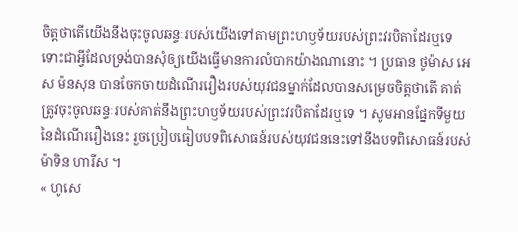ចិត្តថាតើយើងនឹងចុះចូលឆន្ទៈរបស់យើងទៅតាមព្រះហឫទ័យរបស់ព្រះវរបិតាដែរឬទេ ទោះជាអ្វីដែលទ្រង់បានសុំឲ្យយើងធ្វើមានការលំបាកយ៉ាងណានោះ ។ ប្រធាន ថូម៉ាស អេស ម៉នសុន បានចែកចាយដំណើររឿងរបស់យុវជនម្នាក់ដែលបានសម្រេចចិត្តថាតើ គាត់ត្រូវចុះចូលឆន្ទៈរបស់គាត់នឹងព្រះហឫទ័យរបស់ព្រះវរបិតាដែរឬទេ ។ សូមអានផ្នែកទីមួយនៃដំណើររឿងនេះ រួចប្រៀបធៀបបទពិសោធន៍របស់យុវជននេះទៅនឹងបទពិសោធន៍របស់ ម៉ាទិន ហារីស ។
« ហូសេ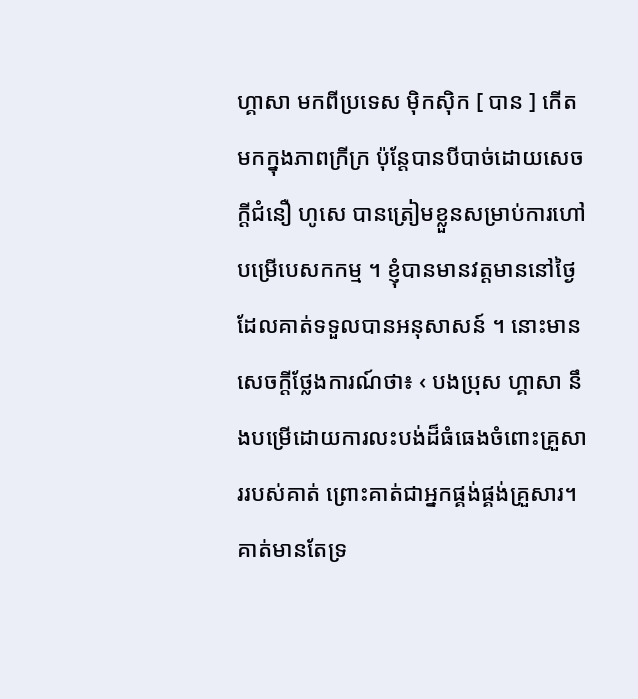ហ្គាសា មកពីប្រទេស ម៉ិកស៊ិក [ បាន ] កើតមកក្នុងភាពក្រីក្រ ប៉ុន្តែបានបីបាច់ដោយសេចក្ដីជំនឿ ហូសេ បានត្រៀមខ្លួនសម្រាប់ការហៅបម្រើបេសកកម្ម ។ ខ្ញុំបានមានវត្តមាននៅថ្ងៃ ដែលគាត់ទទួលបានអនុសាសន៍ ។ នោះមានសេចក្ដីថ្លែងការណ៍ថា៖ ‹ បងប្រុស ហ្គាសា នឹងបម្រើដោយការលះបង់ដ៏ធំធេងចំពោះគ្រួសាររបស់គាត់ ព្រោះគាត់ជាអ្នកផ្គង់ផ្គង់គ្រួសារ។ គាត់មានតែទ្រ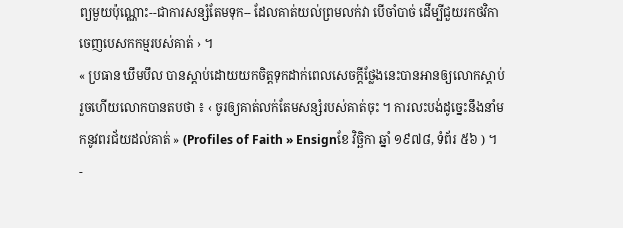ព្យមួយប៉ុណ្ណោះ--ជាការសន្សំតែមទុក-- ដែលគាត់យល់ព្រមលក់វា បើចាំបាច់ ដើម្បីជួយរកថវិកាចេញបេសកកម្មរបស់គាត់ › ។
« ប្រធាន ឃឹមបឹល បានស្ដាប់ដោយយកចិត្តទុកដាក់ពេលសេចក្ដីថ្លែងនេះបានអានឲ្យលោកស្ដាប់ រួចហើយលោកបានតបថា ៖ ‹ ចូរឲ្យគាត់លក់តែមសន្សំរបស់គាត់ចុះ ។ ការលះបង់ដូច្នេះនឹងនាំមកនូវពរជ័យដល់គាត់ » (Profiles of Faith » Ensignខែ វិច្ឆិកា ឆ្នាំ ១៩៧៨, ទំព័រ ៥៦ ) ។
-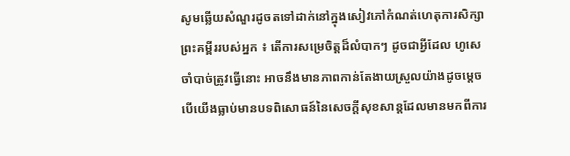សូមឆ្លើយសំណួរដូចតទៅដាក់នៅក្នុងសៀវភៅកំណត់ហេតុការសិក្សាព្រះគម្ពីររបស់អ្នក ៖ តើការសម្រេចិត្តដ៏លំបាកៗ ដូចជាអ្វីដែល ហូសេ ចាំបាច់ត្រូវធ្វើនោះ អាចនឹងមានភាពកាន់តែងាយស្រួលយ៉ាងដូចម្ដេច បើយើងធ្លាប់មានបទពិសោធន៍នៃសេចក្ដីសុខសាន្តដែលមានមកពីការ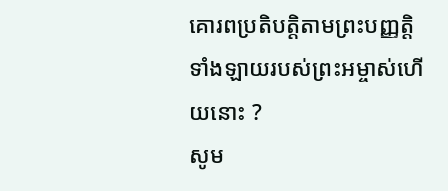គោរពប្រតិបត្តិតាមព្រះបញ្ញត្តិទាំងឡាយរបស់ព្រះអម្ចាស់ហើយនោះ ?
សូម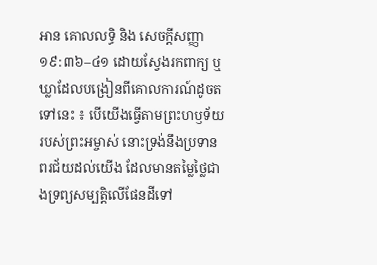អាន គោលលទ្ធិ និង សេចក្តីសញ្ញា ១៩:៣៦–៤១ ដោយស្វែងរកពាក្យ ឬ ឃ្លាដែលបង្រៀនពីគោលការណ៍ដូចតទៅនេះ ៖ បើយើងធ្វើតាមព្រះហឫទ័យរបស់ព្រះអម្ចាស់ នោះទ្រង់នឹងប្រទានពរជ័យដល់យើង ដែលមានតម្លៃថ្លៃជាងទ្រព្យសម្បត្តិលើផែនដីទៅ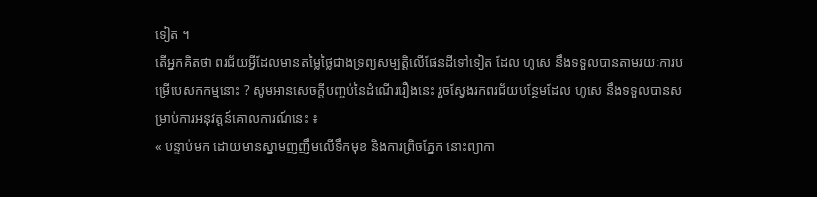ទៀត ។
តើអ្នកគិតថា ពរជ័យអ្វីដែលមានតម្លៃថ្លៃជាងទ្រព្យសម្បត្តិលើផែនដីទៅទៀត ដែល ហូសេ នឹងទទួលបានតាមរយៈការបម្រើបេសកកម្មនោះ ? សូមអានសេចក្ដីបញ្ចប់នៃដំណើររឿងនេះ រួចស្វែងរកពរជ័យបន្ថែមដែល ហូសេ នឹងទទួលបានសម្រាប់ការអនុវត្តន៍គោលការណ៍នេះ ៖
« បន្ទាប់មក ដោយមានស្នាមញញឹមលើទឹកមុខ និងការព្រិចភ្នែក នោះព្យាកា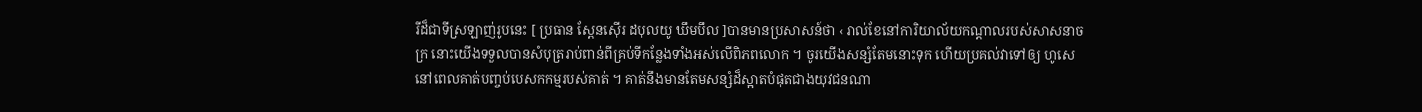រីដ៏ជាទីស្រឡាញ់រូបនេះ [ ប្រធាន ស្ពែនស៊ើរ ដបុលយូ ឃឹមបឹល ]បានមានប្រសាសន៍ថា ‹ រាល់ខែនៅការិយាល័យកណ្ដាលរបស់សាសនាចក្រ នោះយើងទទួលបានសំបុត្ររាប់ពាន់ពីគ្រប់ទីកន្លែងទាំងអស់លើពិភពលោក ។ ចូរយើងសន្សំតែមនោះទុក ហើយប្រគល់វាទៅឲ្យ ហូសេ នៅពេលគាត់បញ្ចប់បេសកកម្មរបស់គាត់ ។ គាត់នឹងមានតែមសន្សំដ៏ស្អាតបំផុតជាងយុវជនណា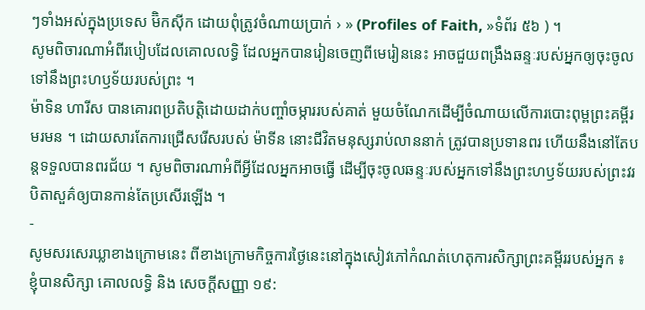ៗទាំងអស់ក្នុងប្រទេស ម៊ិកស៊ីក ដោយពុំត្រូវចំណាយប្រាក់ › » (Profiles of Faith, »ទំព័រ ៥៦ ) ។
សូមពិចារណាអំពីរបៀបដែលគោលលទ្ធិ ដែលអ្នកបានរៀនចេញពីមេរៀននេះ អាចជួយពង្រឹងឆន្ទៈរបស់អ្នកឲ្យចុះចូលទៅនឹងព្រះហឫទ័យរបស់ព្រះ ។
ម៉ាទិន ហារីស បានគោរពប្រតិបត្តិដោយដាក់បញ្ចាំចម្ការរបស់គាត់ មួយចំណែកដើម្បីចំណាយលើការបោះពុម្ពព្រះគម្ពីរមរមន ។ ដោយសារតែការជ្រើសរើសរបស់ ម៉ាទីន នោះជីវិតមនុស្សរាប់លាននាក់ ត្រូវបានប្រទានពរ ហើយនឹងនៅតែបន្តទទួលបានពរជ័យ ។ សូមពិចារណាអំពីអ្វីដែលអ្នកអាចធ្វើ ដើម្បីចុះចូលឆន្ទៈរបស់អ្នកទៅនឹងព្រះហឫទ័យរបស់ព្រះវរបិតាសួគ៌ឲ្យបានកាន់តែប្រសើរឡើង ។
-
សូមសរសេរឃ្លាខាងក្រោមនេះ ពីខាងក្រោមកិច្ចការថ្ងៃនេះនៅក្នុងសៀវភៅកំណត់ហេតុការសិក្សាព្រះគម្ពីររបស់អ្នក ៖
ខ្ញុំបានសិក្សា គោលលទ្ធិ និង សេចក្តីសញ្ញា ១៩: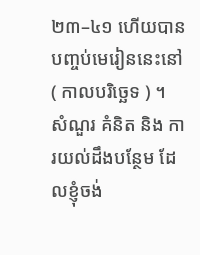២៣–៤១ ហើយបានបញ្ចប់មេរៀននេះនៅ ( កាលបរិច្ឆេទ ) ។
សំណួរ គំនិត និង ការយល់ដឹងបន្ថែម ដែលខ្ញុំចង់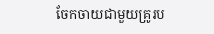ចែកចាយជាមួយគ្រូរប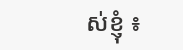ស់ខ្ញុំ ៖